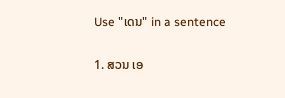Use "ເດນ" in a sentence

1. ສວນ ເອ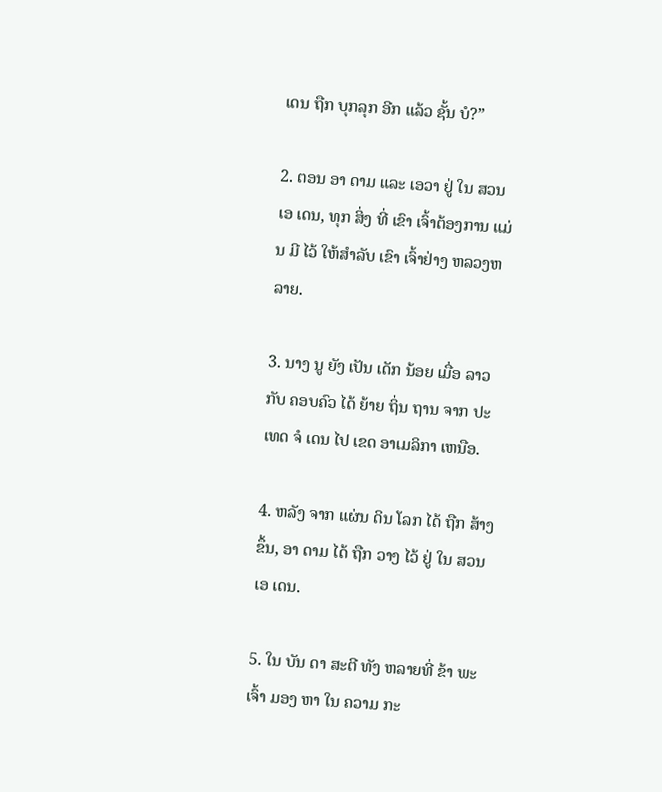ເດນ ຖືກ ບຸກລຸກ ອີກ ແລ້ວ ຊັ້ນ ບໍ?”

2. ຕອນ ອາ ດາມ ແລະ ເອວາ ຢູ່ ໃນ ສວນ ເອ ເດນ, ທຸກ ສິ່ງ ທີ່ ເຂົາ ເຈົ້າຕ້ອງການ ແມ່ນ ມີ ໄວ້ ໃຫ້ສໍາລັບ ເຂົາ ເຈົ້າຢ່າງ ຫລວງຫລາຍ.

3. ນາງ ນູ ຍັງ ເປັນ ເດັກ ນ້ອຍ ເມື່ອ ລາວ ກັບ ຄອບຄົວ ໄດ້ ຍ້າຍ ຖິ່ນ ຖານ ຈາກ ປະເທດ ຈໍ ເດນ ໄປ ເຂດ ອາເມລິກາ ເຫນືອ.

4. ຫລັງ ຈາກ ແຜ່ນ ດິນ ໂລກ ໄດ້ ຖືກ ສ້າງ ຂຶ້ນ, ອາ ດາມ ໄດ້ ຖືກ ວາງ ໄວ້ ຢູ່ ໃນ ສວນ ເອ ເດນ.

5. ໃນ ບັນ ດາ ສະຕີ ທັງ ຫລາຍທີ່ ຂ້າ ພະ ເຈົ້າ ມອງ ຫາ ໃນ ຄວາມ ກະ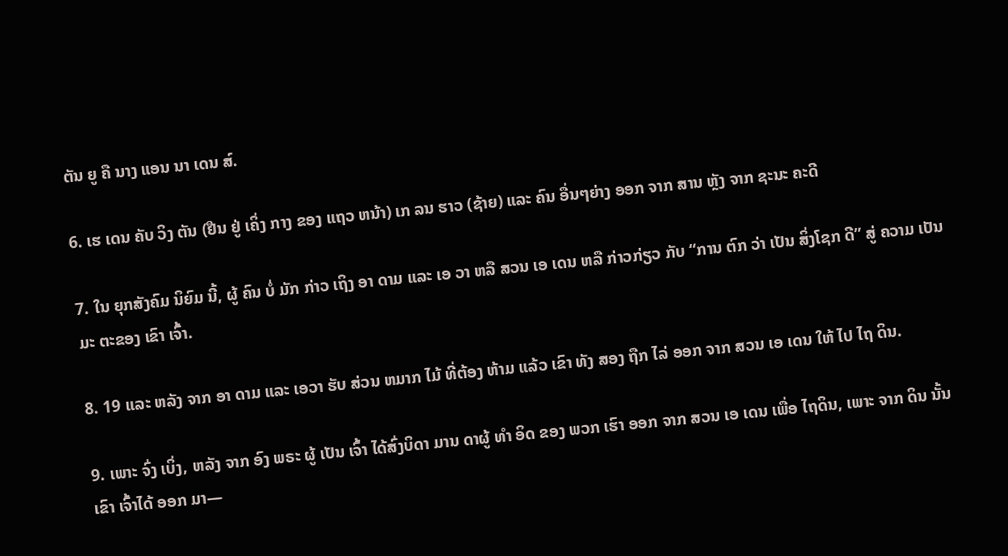ຕັນ ຍູ ຄື ນາງ ແອນ ນາ ເດນ ສ໌.

6. ເຮ ເດນ ຄັບ ວິງ ຕັນ (ຢືນ ຢູ່ ເຄິ່ງ ກາງ ຂອງ ແຖວ ຫນ້າ) ເກ ລນ ຮາວ (ຊ້າຍ) ແລະ ຄົນ ອື່ນໆຍ່າງ ອອກ ຈາກ ສານ ຫຼັງ ຈາກ ຊະນະ ຄະດີ

7. ໃນ ຍຸກສັງຄົມ ນິຍົມ ນີ້, ຜູ້ ຄົນ ບໍ່ ມັກ ກ່າວ ເຖິງ ອາ ດາມ ແລະ ເອ ວາ ຫລື ສວນ ເອ ເດນ ຫລື ກ່າວກ່ຽວ ກັບ “ການ ຕົກ ວ່າ ເປັນ ສິ່ງໂຊກ ດີ” ສູ່ ຄວາມ ເປັນ ມະ ຕະຂອງ ເຂົາ ເຈົ້າ.

8. 19 ແລະ ຫລັງ ຈາກ ອາ ດາມ ແລະ ເອວາ ຮັບ ສ່ວນ ຫມາກ ໄມ້ ທີ່ຕ້ອງ ຫ້າມ ແລ້ວ ເຂົາ ທັງ ສອງ ຖືກ ໄລ່ ອອກ ຈາກ ສວນ ເອ ເດນ ໃຫ້ ໄປ ໄຖ ດິນ.

9. ເພາະ ຈົ່ງ ເບິ່ງ, ຫລັງ ຈາກ ອົງ ພຣະ ຜູ້ ເປັນ ເຈົ້າ ໄດ້ສົ່ງບິດາ ມານ ດາຜູ້ ທໍາ ອິດ ຂອງ ພວກ ເຮົາ ອອກ ຈາກ ສວນ ເອ ເດນ ເພື່ອ ໄຖດິນ, ເພາະ ຈາກ ດິນ ນັ້ນ ເຂົາ ເຈົ້າໄດ້ ອອກ ມາ—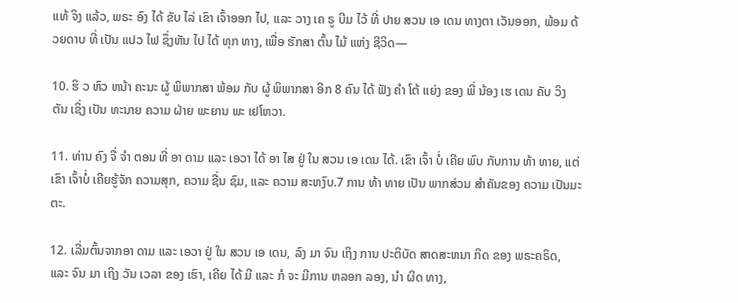ແທ້ ຈິງ ແລ້ວ, ພຣະ ອົງ ໄດ້ ຂັບ ໄລ່ ເຂົາ ເຈົ້າອອກ ໄປ, ແລະ ວາງ ເຄ ຣູ ບີມ ໄວ້ ທີ່ ປາຍ ສວນ ເອ ເດນ ທາງຕາ ເວັນອອກ, ພ້ອມ ດ້ວຍດາບ ທີ່ ເປັນ ແປວ ໄຟ ຊຶ່ງຫັນ ໄປ ໄດ້ ທຸກ ທາງ, ເພື່ອ ຮັກສາ ຕົ້ນ ໄມ້ ແຫ່ງ ຊີວິດ—

10. ຮິ ວ ຫົວ ຫນ້າ ຄະນະ ຜູ້ ພິພາກສາ ພ້ອມ ກັບ ຜູ້ ພິພາກສາ ອີກ 8 ຄົນ ໄດ້ ຟັງ ຄໍາ ໂຕ້ ແຍ່ງ ຂອງ ພີ່ ນ້ອງ ເຮ ເດນ ຄັບ ວິງ ຕັນ ເຊິ່ງ ເປັນ ທະນາຍ ຄວາມ ຝ່າຍ ພະຍານ ພະ ເຢໂຫວາ.

11. ທ່ານ ຄົງ ຈື່ ຈໍາ ຕອນ ທີ່ ອາ ດາມ ແລະ ເອວາ ໄດ້ ອາ ໄສ ຢູ່ ໃນ ສວນ ເອ ເດນ ໄດ້. ເຂົາ ເຈົ້າ ບໍ່ ເຄີຍ ພົບ ກັບການ ທ້າ ທາຍ, ແຕ່ ເຂົາ ເຈົ້າບໍ່ ເຄີຍຮູ້ຈັກ ຄວາມສຸກ, ຄວາມ ຊື່ນ ຊົມ, ແລະ ຄວາມ ສະຫງົບ.7 ການ ທ້າ ທາຍ ເປັນ ພາກສ່ວນ ສໍາຄັນຂອງ ຄວາມ ເປັນມະຕະ.

12. ເລີ່ມຕົ້ນຈາກອາ ດາມ ແລະ ເອວາ ຢູ່ ໃນ ສວນ ເອ ເດນ, ລົງ ມາ ຈົນ ເຖິງ ການ ປະຕິບັດ ສາດສະຫນາ ກິດ ຂອງ ພຣະຄຣິດ, ແລະ ຈົນ ມາ ເຖິງ ວັນ ເວລາ ຂອງ ເຮົາ, ເຄີຍ ໄດ້ ມີ ແລະ ກໍ ຈະ ມີການ ຫລອກ ລອງ, ນໍາ ຜິດ ທາງ,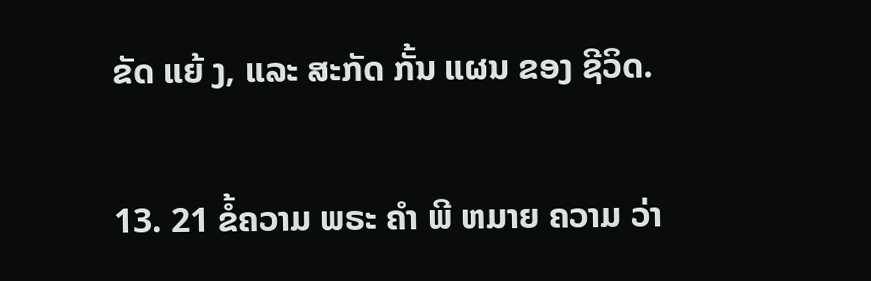ຂັດ ແຍ້ ງ, ແລະ ສະກັດ ກັ້ນ ແຜນ ຂອງ ຊີວິດ.

13. 21 ຂໍ້ຄວາມ ພຣະ ຄໍາ ພີ ຫມາຍ ຄວາມ ວ່າ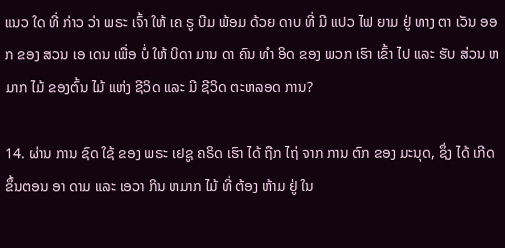ແນວ ໃດ ທີ່ ກ່າວ ວ່າ ພຣະ ເຈົ້າ ໃຫ້ ເຄ ຣູ ບີມ ພ້ອມ ດ້ວຍ ດາບ ທີ່ ມີ ແປວ ໄຟ ຍາມ ຢູ່ ທາງ ຕາ ເວັນ ອອກ ຂອງ ສວນ ເອ ເດນ ເພື່ອ ບໍ່ ໃຫ້ ບິດາ ມານ ດາ ຄົນ ທໍາ ອິດ ຂອງ ພວກ ເຮົາ ເຂົ້າ ໄປ ແລະ ຮັບ ສ່ວນ ຫມາກ ໄມ້ ຂອງຕົ້ນ ໄມ້ ແຫ່ງ ຊີວິດ ແລະ ມີ ຊີວິດ ຕະຫລອດ ການ?

14. ຜ່ານ ການ ຊົດ ໃຊ້ ຂອງ ພຣະ ເຢຊູ ຄຣິດ ເຮົາ ໄດ້ ຖືກ ໄຖ່ ຈາກ ການ ຕົກ ຂອງ ມະນຸດ, ຊຶ່ງ ໄດ້ ເກີດ ຂຶ້ນຕອນ ອາ ດາມ ແລະ ເອວາ ກິນ ຫມາກ ໄມ້ ທີ່ ຕ້ອງ ຫ້າມ ຢູ່ ໃນ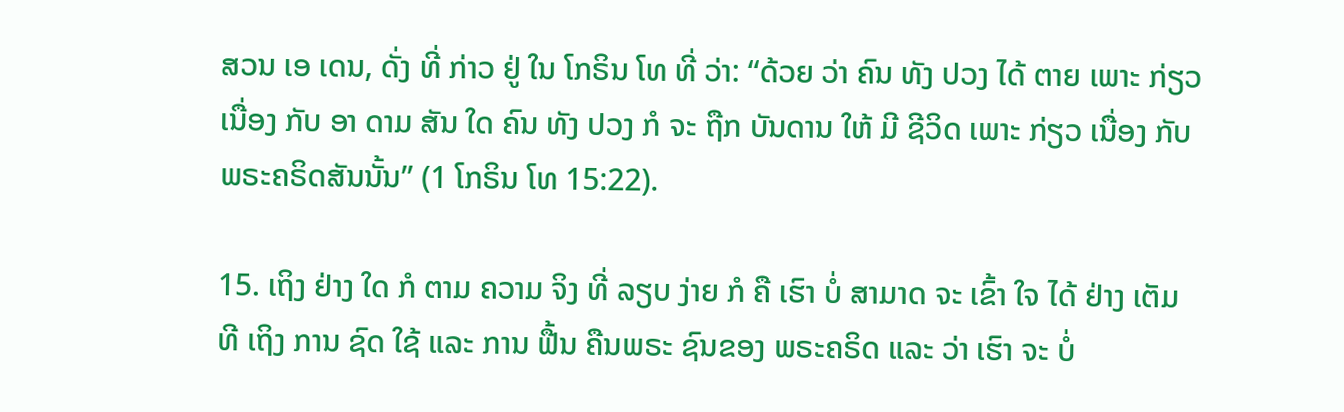ສວນ ເອ ເດນ, ດັ່ງ ທີ່ ກ່າວ ຢູ່ ໃນ ໂກຣິນ ໂທ ທີ່ ວ່າ: “ດ້ວຍ ວ່າ ຄົນ ທັງ ປວງ ໄດ້ ຕາຍ ເພາະ ກ່ຽວ ເນື່ອງ ກັບ ອາ ດາມ ສັນ ໃດ ຄົນ ທັງ ປວງ ກໍ ຈະ ຖືກ ບັນດານ ໃຫ້ ມີ ຊີວິດ ເພາະ ກ່ຽວ ເນື່ອງ ກັບ ພຣະຄຣິດສັນນັ້ນ” (1 ໂກຣິນ ໂທ 15:22).

15. ເຖິງ ຢ່າງ ໃດ ກໍ ຕາມ ຄວາມ ຈິງ ທີ່ ລຽບ ງ່າຍ ກໍ ຄື ເຮົາ ບໍ່ ສາມາດ ຈະ ເຂົ້າ ໃຈ ໄດ້ ຢ່າງ ເຕັມ ທີ ເຖິງ ການ ຊົດ ໃຊ້ ແລະ ການ ຟື້ນ ຄືນພຣະ ຊົນຂອງ ພຣະຄຣິດ ແລະ ວ່າ ເຮົາ ຈະ ບໍ່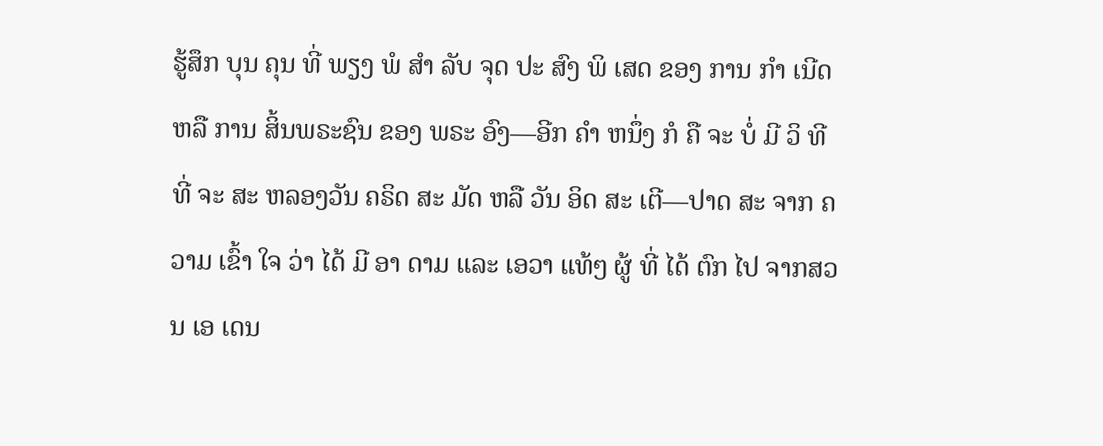ຮູ້ສຶກ ບຸນ ຄຸນ ທີ່ ພຽງ ພໍ ສໍາ ລັບ ຈຸດ ປະ ສົງ ພິ ເສດ ຂອງ ການ ກໍາ ເນີດ ຫລື ການ ສິ້ນພຣະຊົນ ຂອງ ພຣະ ອົງ—ອີກ ຄໍາ ຫນຶ່ງ ກໍ ຄື ຈະ ບໍ່ ມີ ວິ ທີ ທີ່ ຈະ ສະ ຫລອງວັນ ຄຣິດ ສະ ມັດ ຫລື ວັນ ອິດ ສະ ເຕີ—ປາດ ສະ ຈາກ ຄວາມ ເຂົ້າ ໃຈ ວ່າ ໄດ້ ມີ ອາ ດາມ ແລະ ເອວາ ແທ້ໆ ຜູ້ ທີ່ ໄດ້ ຕົກ ໄປ ຈາກສວນ ເອ ເດນ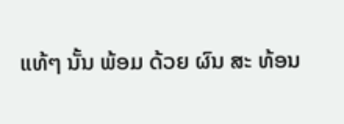ແທ້ໆ ນັ້ນ ພ້ອມ ດ້ວຍ ຜົນ ສະ ທ້ອນ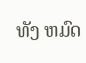ທັງ ຫມົດ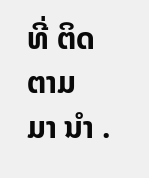ທີ່ ຕິດ ຕາມ ມາ ນໍາ .